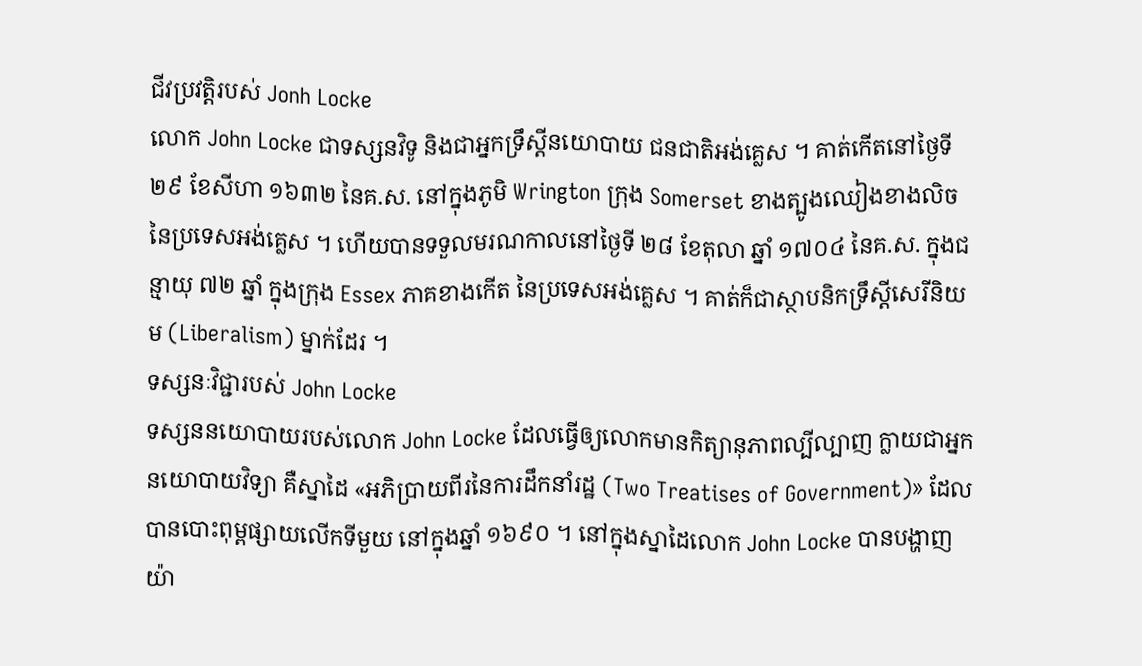ជីវប្រវត្តិរបស់ Jonh Locke
លោក John Locke ជាទស្សនវិទូ និងជាអ្នកទ្រឹស្តីនយោបាយ ជនជាតិអង់គ្លេស ។ គាត់កើតនៅថ្ងៃទី ២៩ ខែសីហា ១៦៣២ នៃគ.ស. នៅក្នុងភូមិ Wrington ក្រុង Somerset ខាងត្បូងឈៀងខាងលិច នៃប្រទេសអង់គ្លេស ។ ហើយបានទទួលមរណកាលនៅថ្ងៃទី ២៨ ខែតុលា ឆ្នាំ ១៧០៤ នៃគ.ស. ក្នុងជន្មាយុ ៧២ ឆ្នាំ ក្នុងក្រុង Essex ភាគខាងកើត នៃប្រទេសអង់គ្លេស ។ គាត់ក៏ជាស្ថាបនិកទ្រឹស្តីសេរីនិយម (Liberalism) ម្នាក់ដែរ ។
ទស្សនៈវិជ្ជារបស់ John Locke
ទស្សននយោបាយរបស់លោក John Locke ដែលធ្វើឲ្យលោកមានកិត្យានុភាពល្បីល្បាញ ក្លាយជាអ្នកនយោបាយវិទ្យា គឺស្នាដៃ «អភិប្រាយពីរនៃការដឹកនាំរដ្ឋ (Two Treatises of Government)» ដែលបានបោះពុម្ពផ្សាយលើកទីមួយ នៅក្នុងឆ្នាំ ១៦៩០ ។ នៅក្នុងស្នាដៃលោក John Locke បានបង្ហាញយ៉ា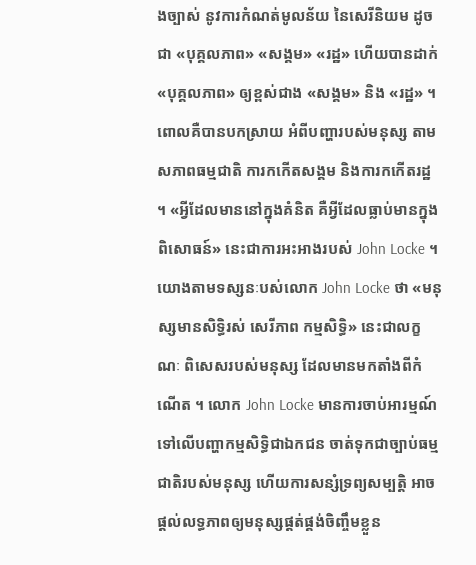ងច្បាស់ នូវការកំណត់មូលន័យ នៃសេរីនិយម ដូចជា «បុគ្គលភាព» «សង្គម» «រដ្ឋ» ហើយបានដាក់ «បុគ្គលភាព» ឲ្យខ្ពស់ជាង «សង្គម» និង «រដ្ឋ» ។ ពោលគឺបានបកស្រាយ អំពីបញ្ហារបស់មនុស្ស តាមសភាពធម្មជាតិ ការកកើតសង្គម និងការកកើតរដ្ឋ ។ «អ្វីដែលមាននៅក្នុងគំនិត គឺអ្វីដែលធ្លាប់មានក្នុងពិសោធន៍» នេះជាការអះអាងរបស់ John Locke ។ យោងតាមទស្សនៈបស់លោក John Locke ថា «មនុស្សមានសិទ្ធិរស់ សេរីភាព កម្មសិទ្ធិ» នេះជាលក្ខណៈ ពិសេសរបស់មនុស្ស ដែលមានមកតាំងពីកំណើត ។ លោក John Locke មានការចាប់អារម្មណ៍ ទៅលើបញ្ហាកម្មសិទ្ធិជាឯកជន ចាត់ទុកជាច្បាប់ធម្មជាតិរបស់មនុស្ស ហើយការសន្សំទ្រព្យសម្បត្តិ អាចផ្តល់លទ្ធភាពឲ្យមនុស្សផ្តត់ផ្គង់ចិញ្ចឹមខ្លួន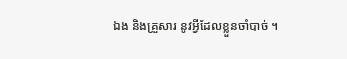ឯង និងគ្រួសារ នូវអ្វីដែលខ្លួនចាំបាច់ ។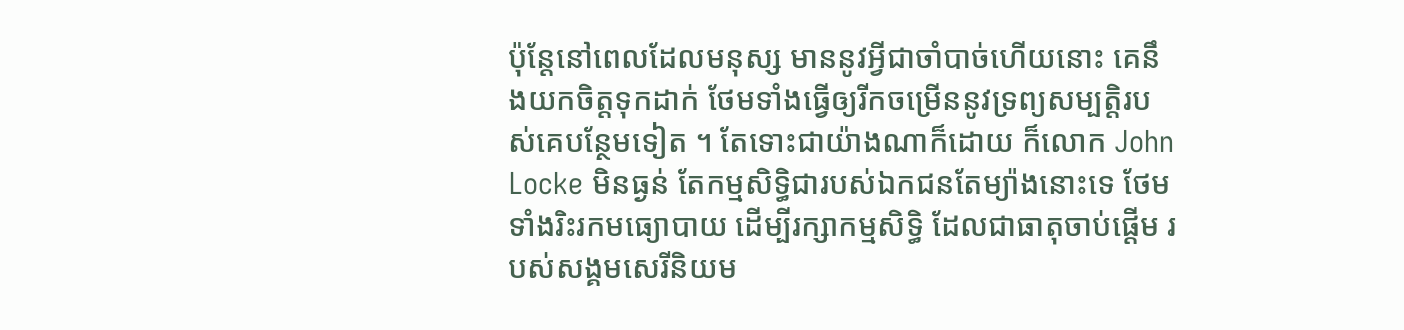ប៉ុន្តែនៅពេលដែលមនុស្ស មាននូវអ្វីជាចាំបាច់ហើយនោះ គេនឹងយកចិត្តទុកដាក់ ថែមទាំងធ្វើឲ្យរីកចម្រើននូវទ្រព្យសម្បត្តិរបស់គេបន្ថែមទៀត ។ តែទោះជាយ៉ាងណាក៏ដោយ ក៏លោក John Locke មិនធ្ងន់ តែកម្មសិទ្ធិជារបស់ឯកជនតែម្យ៉ាងនោះទេ ថែមទាំងរិះរកមធ្យោបាយ ដើម្បីរក្សាកម្មសិទ្ធិ ដែលជាធាតុចាប់ផ្តើម របស់សង្គមសេរីនិយម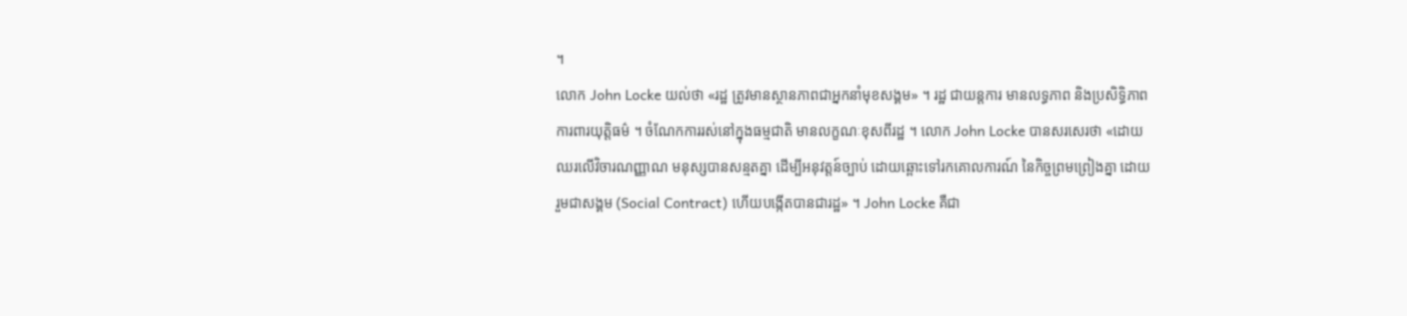។
លោក John Locke យល់ថា «រដ្ឋ ត្រូវមានស្ថានភាពជាអ្នកនាំមុខសង្គម» ។ រដ្ឋ ជាយន្តការ មានលទ្ធភាព និងប្រសិទ្ធិភាព ការពារយុត្តិធម៌ ។ ចំណែកការរស់នៅក្នុងធម្មជាតិ មានលក្ខណៈខុសពីរដ្ឋ ។ លោក John Locke បានសរសេរថា «ដោយឈរលើវិចារណញ្ញាណ មនុស្សបានសន្មតគ្នា ដើម្បីអនុវត្តន៍ច្បាប់ ដោយឆ្ពោះទៅរកគោលការណ៍ នៃកិច្ចព្រមព្រៀងគ្នា ដោយរួមជាសង្គម (Social Contract) ហើយបង្កើតបានជារដ្ឋ» ។ John Locke គឺជា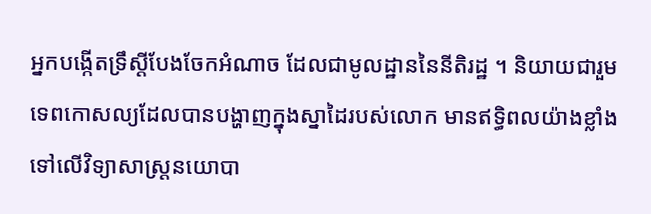អ្នកបង្កើតទ្រឹស្តីបែងចែកអំណាច ដែលជាមូលដ្ឋាននៃនីតិរដ្ឋ ។ និយាយជារួម ទេពកោសល្យដែលបានបង្ហាញក្នុងស្នាដៃរបស់លោក មានឥទ្ធិពលយ៉ាងខ្លាំង ទៅលើវិទ្យាសាស្រ្តនយោបា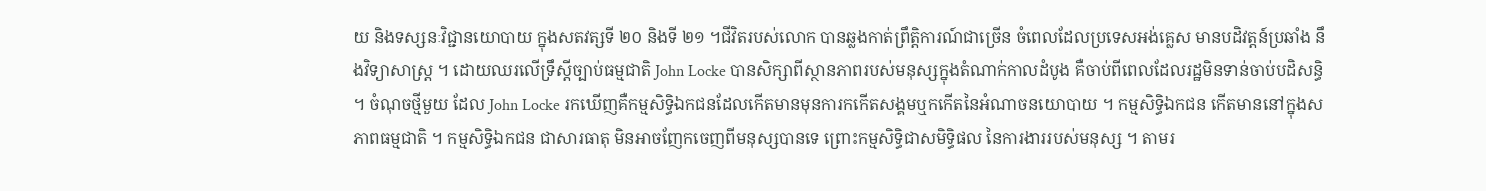យ និងទស្សនៈវិជ្ជានយោបាយ ក្នុងសតវត្សទី ២០ និងទី ២១ ។ជីវិតរបស់លោក បានឆ្លងកាត់ព្រឹត្តិការណ៍ជាច្រើន ចំពេលដែលប្រទេសអង់គ្លេស មានបដិវត្តន៍ប្រឆាំង នឹងវិទ្យាសាស្រ្ត ។ ដោយឈរលើទ្រឹស្តីច្បាប់ធម្មជាតិ John Locke បានសិក្សាពីស្ថានភាពរបស់មនុស្សក្នុងតំណាក់កាលដំបូង គឺចាប់ពីពេលដែលរដ្ឋមិនទាន់ចាប់បដិសន្ធិ ។ ចំណុចថ្មីមួយ ដែល John Locke រកឃើញគឺកម្មសិទ្ធិឯកជនដែលកើតមានមុនការកកើតសង្គមឬកកើតនៃអំណាចនយោបាយ ។ កម្មសិទ្ធិឯកជន កើតមាននៅក្នុងសភាពធម្មជាតិ ។ កម្មសិទ្ធិឯកជន ជាសារធាតុ មិនអាចញែកចេញពីមនុស្សបានទេ ព្រោះកម្មសិទ្ធិជាសមិទ្ធិផល នៃការងាររបស់មនុស្ស ។ តាមរ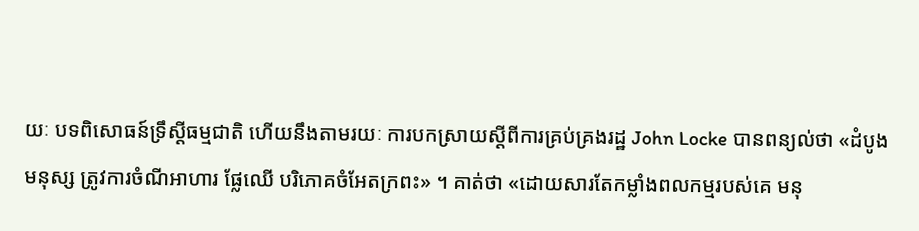យៈ បទពិសោធន៍ទ្រឹស្តីធម្មជាតិ ហើយនឹងតាមរយៈ ការបកស្រាយស្តីពីការគ្រប់គ្រងរដ្ឋ John Locke បានពន្យល់ថា «ដំបូងមនុស្ស ត្រូវការចំណីអាហារ ផ្លែឈើ បរិភោគចំអែតក្រពះ» ។ គាត់ថា «ដោយសារតែកម្លាំងពលកម្មរបស់គេ មនុ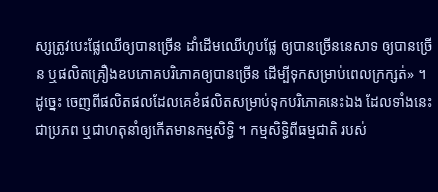ស្សត្រូវបេះផ្លែឈើឲ្យបានច្រើន ដាំដើមឈើហូបផ្លែ ឲ្យបានច្រើននេសាទ ឲ្យបានច្រើន ឬផលិតគ្រឿងឧបភោគបរិភោគឲ្យបានច្រើន ដើម្បីទុកសម្រាប់ពេលក្រក្សត់» ។ ដូច្នេះ ចេញពីផលិតផលដែលគេខំផលិតសម្រាប់ទុកបរិភោគនេះឯង ដែលទាំងនេះជាប្រភព ឬជាហតុនាំឲ្យកើតមានកម្មសិទ្ធិ ។ កម្មសិទ្ធិពីធម្មជាតិ របស់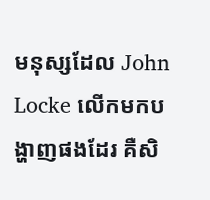មនុស្សដែល John Locke លើកមកបង្ហាញផងដែរ គឺសិ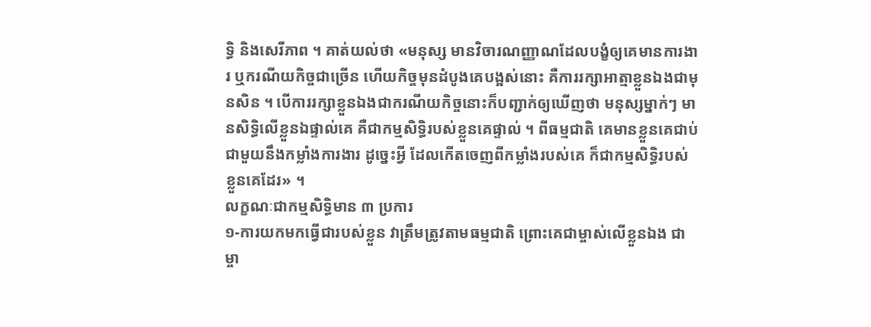ទ្ធិ និងសេរីភាព ។ គាត់យល់ថា «មនុស្ស មានវិចារណញ្ញាណដែលបង្ខំឲ្យគេមានការងារ ឬករណីយកិច្ចជាច្រើន ហើយកិច្ចមុនដំបូងគេបង្អស់នោះ គឺការរក្សាអាត្មាខ្លួនឯងជាមុនសិន ។ បើការរក្សាខ្លួនឯងជាករណីយកិច្ចនោះក៏បញ្ជាក់ឲ្យឃើញថា មនុស្សម្នាក់ៗ មានសិទ្ធិលើខ្លួនឯផ្ទាល់គេ គឺជាកម្មសិទ្ធិរបស់ខ្លួនគេផ្ទាល់ ។ ពីធម្មជាតិ គេមានខ្លួនគេជាប់ជាមួយនឹងកម្លាំងការងារ ដូច្នេះអ្វី ដែលកើតចេញពីកម្លាំងរបស់គេ ក៏ជាកម្មសិទ្ធិរបស់ខ្លួនគេដែរ» ។
លក្ខណៈជាកម្មសិទ្ធិមាន ៣ ប្រការ
១-ការយកមកធ្វើជារបស់ខ្លួន វាត្រឹមត្រូវតាមធម្មជាតិ ព្រោះគេជាម្ចាស់លើខ្លួនឯង ជាម្ចា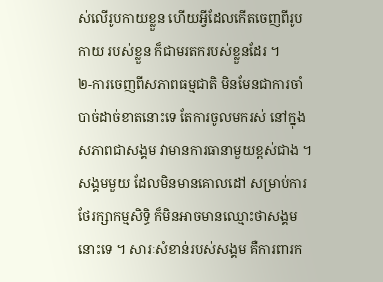ស់លើរូបកាយខ្លួន ហើយអ្វីដែលកើតចេញពីរូបកាយ របស់ខ្លួន ក៏ជាមរតករបស់ខ្លួនដែរ ។
២-ការចេញពីសភាពធម្មជាតិ មិនមែនជាការចាំបាច់ដាច់ខាតនោះទេ តែការចូលមករស់ នៅក្នុងសភាពជាសង្គម វាមានការធានាមួយខ្ពស់ជាង ។ សង្គមមួយ ដែលមិនមានគោលដៅ សម្រាប់ការថែរក្សាកម្មសិទ្ធិ ក៏មិនអាចមានឈ្មោះថាសង្គមនោះទេ ។ សារៈសំខាន់របស់សង្គម គឺការពារក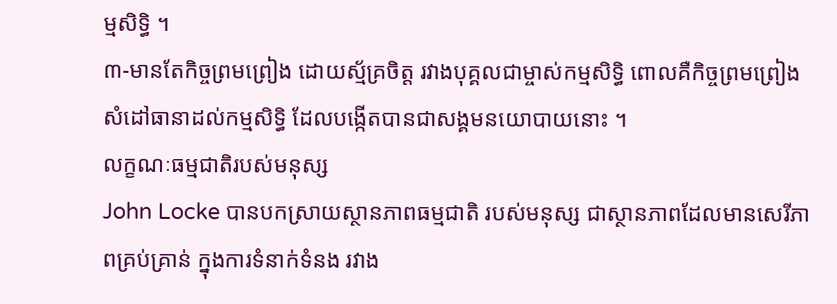ម្មសិទ្ធិ ។
៣-មានតែកិច្ចព្រមព្រៀង ដោយស្ម័គ្រចិត្ត រវាងបុគ្គលជាម្ចាស់កម្មសិទ្ធិ ពោលគឺកិច្ចព្រមព្រៀងសំដៅធានាដល់កម្មសិទ្ធិ ដែលបង្កើតបានជាសង្គមនយោបាយនោះ ។
លក្ខណៈធម្មជាតិរបស់មនុស្ស
John Locke បានបកស្រាយស្ថានភាពធម្មជាតិ របស់មនុស្ស ជាស្ថានភាពដែលមានសេរីភាពគ្រប់គ្រាន់ ក្នុងការទំនាក់ទំនង រវាង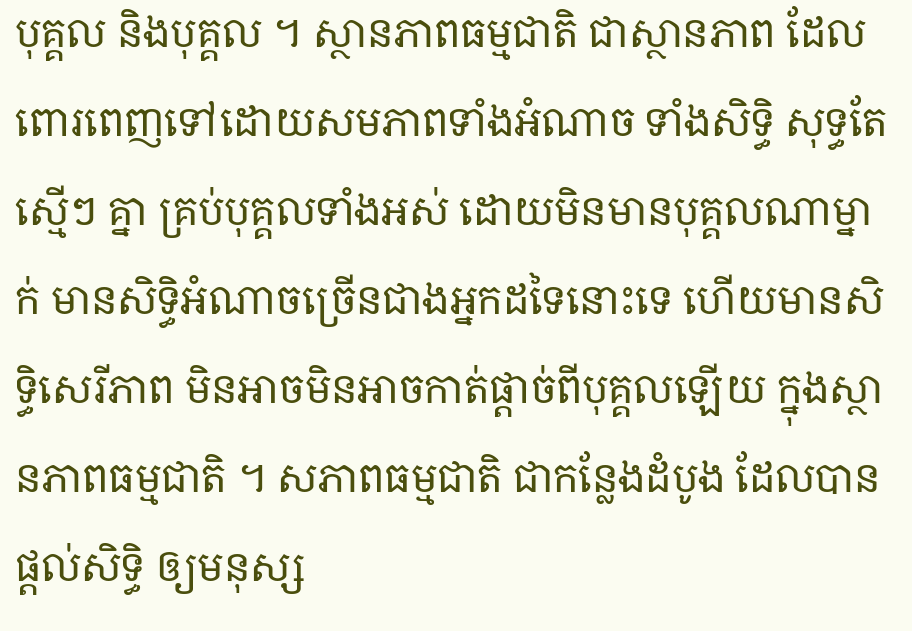បុគ្គល និងបុគ្គល ។ ស្ថានភាពធម្មជាតិ ជាស្ថានភាព ដែលពោរពេញទៅដោយសមភាពទាំងអំណាច ទាំងសិទ្ធិ សុទ្ធតែស្មើៗ គ្នា គ្រប់បុគ្គលទាំងអស់ ដោយមិនមានបុគ្គលណាម្នាក់ មានសិទ្ធិអំណាចច្រើនជាងអ្នកដទៃនោះទេ ហើយមានសិទ្ធិសេរីភាព មិនអាចមិនអាចកាត់ផ្តាច់ពីបុគ្គលឡើយ ក្នុងស្ថានភាពធម្មជាតិ ។ សភាពធម្មជាតិ ជាកន្លែងដំបូង ដែលបានផ្តល់សិទ្ធិ ឲ្យមនុស្ស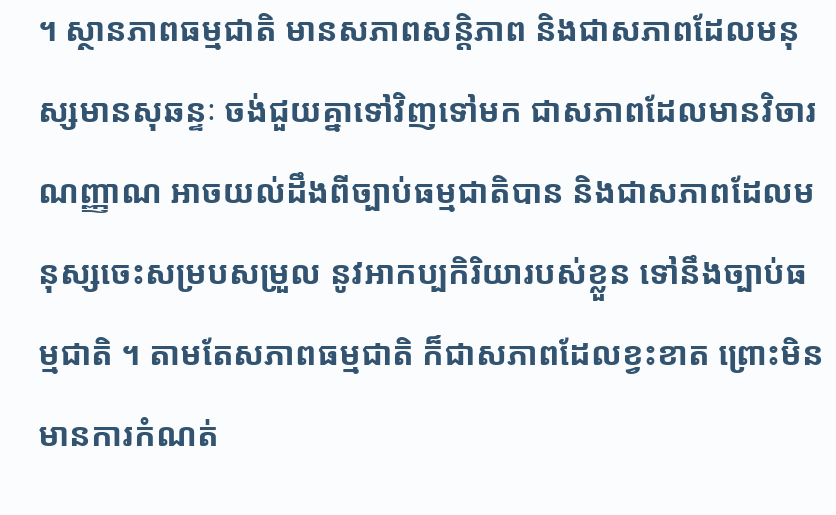។ ស្ថានភាពធម្មជាតិ មានសភាពសន្តិភាព និងជាសភាពដែលមនុស្សមានសុឆន្ទៈ ចង់ជួយគ្នាទៅវិញទៅមក ជាសភាពដែលមានវិចារណញ្ញាណ អាចយល់ដឹងពីច្បាប់ធម្មជាតិបាន និងជាសភាពដែលមនុស្សចេះសម្របសម្រួល នូវអាកប្បកិរិយារបស់ខ្លួន ទៅនឹងច្បាប់ធម្មជាតិ ។ តាមតែសភាពធម្មជាតិ ក៏ជាសភាពដែលខ្វះខាត ព្រោះមិនមានការកំណត់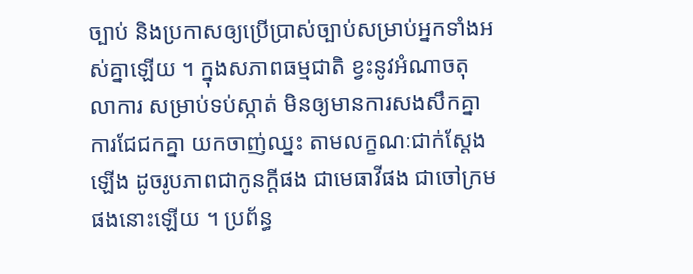ច្បាប់ និងប្រកាសឲ្យប្រើប្រាស់ច្បាប់សម្រាប់អ្នកទាំងអស់គ្នាឡើយ ។ ក្នុងសភាពធម្មជាតិ ខ្វះនូវអំណាចតុលាការ សម្រាប់ទប់ស្កាត់ មិនឲ្យមានការសងសឹកគ្នា ការជែជកគ្នា យកចាញ់ឈ្នះ តាមលក្ខណៈជាក់ស្តែងឡើង ដូចរូបភាពជាកូនក្តីផង ជាមេធាវីផង ជាចៅក្រមផងនោះឡើយ ។ ប្រព័ន្ធ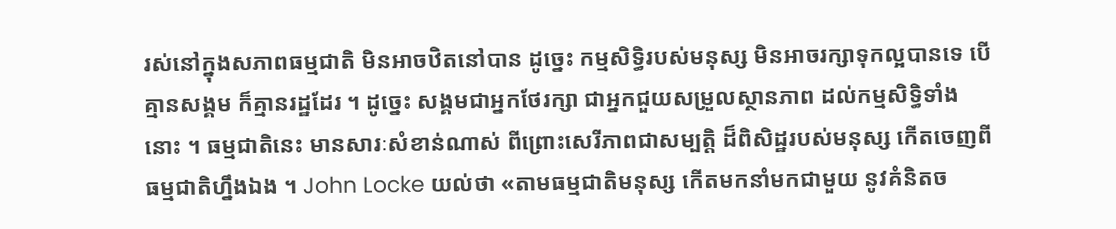រស់នៅក្នុងសភាពធម្មជាតិ មិនអាចឋិតនៅបាន ដូច្នេះ កម្មសិទ្ធិរបស់មនុស្ស មិនអាចរក្សាទុកល្អបានទេ បើគ្មានសង្គម ក៏គ្មានរដ្ឋដែរ ។ ដូច្នេះ សង្គមជាអ្នកថែរក្សា ជាអ្នកជួយសម្រួលស្ថានភាព ដល់កម្មសិទ្ធិទាំងនោះ ។ ធម្មជាតិនេះ មានសារៈសំខាន់ណាស់ ពីព្រោះសេរីភាពជាសម្បត្តិ ដ៏ពិសិដ្ឋរបស់មនុស្ស កើតចេញពីធម្មជាតិហ្នឹងឯង ។ John Locke យល់ថា «តាមធម្មជាតិមនុស្ស កើតមកនាំមកជាមួយ នូវគំនិតច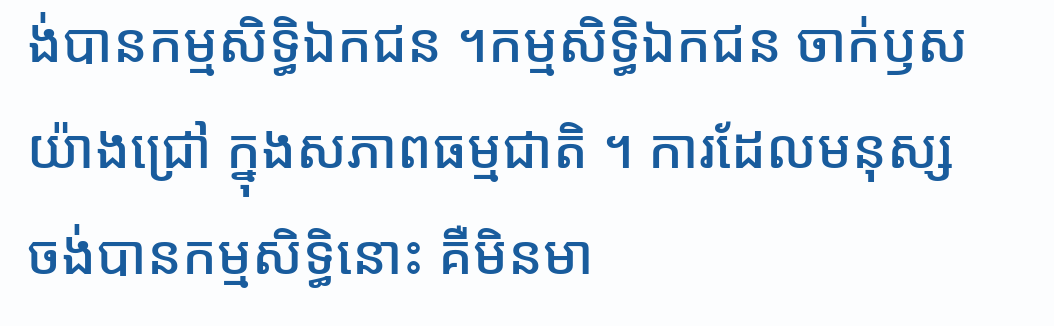ង់បានកម្មសិទ្ធិឯកជន ។កម្មសិទ្ធិឯកជន ចាក់ឫសយ៉ាងជ្រៅ ក្នុងសភាពធម្មជាតិ ។ ការដែលមនុស្ស ចង់បានកម្មសិទ្ធិនោះ គឺមិនមា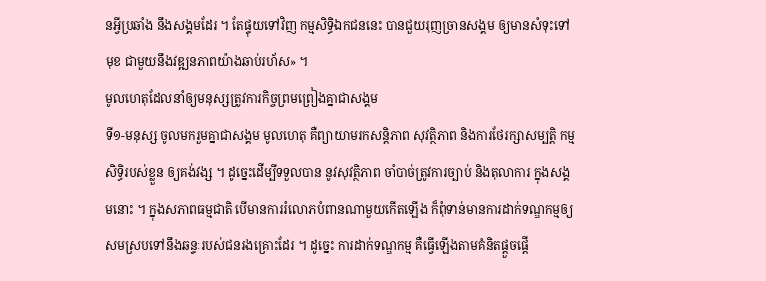នអ្វីប្រឆាំង នឹងសង្គមដែរ ។ តែផ្ទុយទៅវិញ កម្មសិទ្ធិឯកជននេះ បានជួយរុញច្រានសង្គម ឲ្យមានសំទុះទៅមុខ ជាមួយនឹងវឌ្ឍនភាពយ៉ាងឆាប់រហ័ស» ។
មូលហេតុដែលនាំឲ្យមនុស្សត្រូវការកិច្ចព្រមព្រៀងគ្នាជាសង្គម
ទី១-មនុស្ស ចូលមករួមគ្នាជាសង្គម មូលហេតុ គឺព្យាយាមរកសន្តិភាព សុវត្ថិភាព និងការថែរក្សាសម្បត្តិ កម្មសិទ្ធិរបស់ខ្លួន ឲ្យគង់វង្ស ។ ដូច្នេះដើម្បីទទួលបាន នូវសុវត្ថិភាព ចាំបាច់ត្រូវការច្បាប់ និងតុលាការ ក្នុងសង្គមនោះ ។ ក្នុងសភាពធម្មជាតិ បើមានការរំលោភបំពានណាមួយកើតឡើង ក៏ពុំទាន់មានការដាក់ទណ្ឌកម្មឲ្យសមស្របទៅនឹងឆន្ទៈរបស់ជនរងគ្រោះដែរ ។ ដូច្នេះ ការដាក់ទណ្ឌកម្ម គឺធ្វើឡើងតាមគំនិតផ្តួចផ្តើ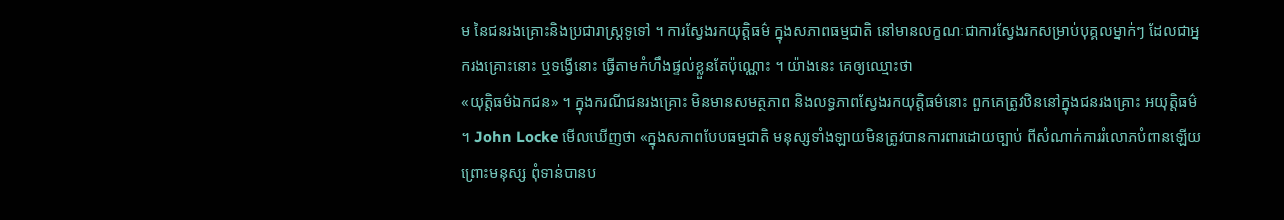ម នៃជនរងគ្រោះនិងប្រជារាស្រ្តទូទៅ ។ ការស្វែងរកយុត្តិធម៌ ក្នុងសភាពធម្មជាតិ នៅមានលក្ខណៈជាការស្វែងរកសម្រាប់បុគ្គលម្នាក់ៗ ដែលជាអ្នករងគ្រោះនោះ ឬទង្វើនោះ ធ្វើតាមកំហឹងផ្ទល់ខ្លួនតែប៉ុណ្ណោះ ។ យ៉ាងនេះ គេឲ្យឈ្មោះថា
«យុត្តិធម៌ឯកជន» ។ ក្នុងករណីជនរងគ្រោះ មិនមានសមត្ថភាព និងលទ្ធភាពស្វែងរកយុត្តិធម៌នោះ ពួកគេត្រូវឋិននៅក្នុងជនរងគ្រោះ អយុត្តិធម៌ ។ John Locke មើលឃើញថា «ក្នុងសភាពបែបធម្មជាតិ មនុស្សទាំងឡាយមិនត្រូវបានការពារដោយច្បាប់ ពីសំណាក់ការរំលោភបំពានឡើយ ព្រោះមនុស្ស ពុំទាន់បានប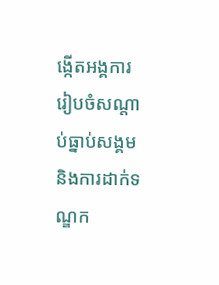ង្កើតអង្គការ រៀបចំសណ្តាប់ធ្នាប់សង្គម និងការដាក់ទណ្ឌក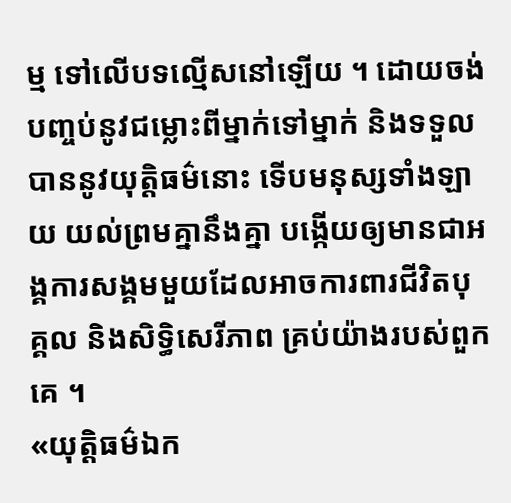ម្ម ទៅលើបទល្មើសនៅឡើយ ។ ដោយចង់បញ្ចប់នូវជម្លោះពីម្នាក់ទៅម្នាក់ និងទទួលបាននូវយុត្តិធម៌នោះ ទើបមនុស្សទាំងឡាយ យល់ព្រមគ្នានឹងគ្នា បង្កើយឲ្យមានជាអង្គការសង្គមមួយដែលអាចការពារជីវិតបុគ្គល និងសិទ្ធិសេរីភាព គ្រប់យ៉ាងរបស់ពួកគេ ។
«យុត្តិធម៌ឯក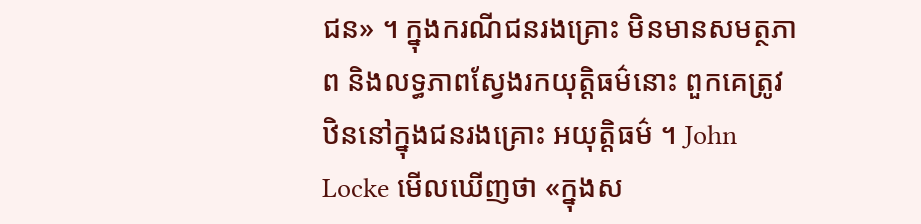ជន» ។ ក្នុងករណីជនរងគ្រោះ មិនមានសមត្ថភាព និងលទ្ធភាពស្វែងរកយុត្តិធម៌នោះ ពួកគេត្រូវឋិននៅក្នុងជនរងគ្រោះ អយុត្តិធម៌ ។ John Locke មើលឃើញថា «ក្នុងស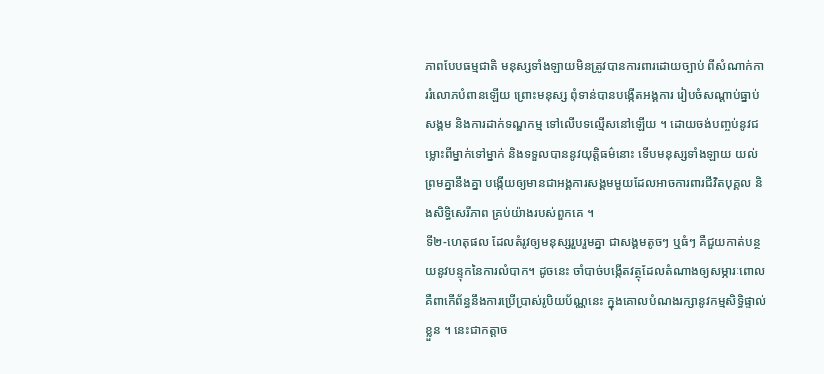ភាពបែបធម្មជាតិ មនុស្សទាំងឡាយមិនត្រូវបានការពារដោយច្បាប់ ពីសំណាក់ការរំលោភបំពានឡើយ ព្រោះមនុស្ស ពុំទាន់បានបង្កើតអង្គការ រៀបចំសណ្តាប់ធ្នាប់សង្គម និងការដាក់ទណ្ឌកម្ម ទៅលើបទល្មើសនៅឡើយ ។ ដោយចង់បញ្ចប់នូវជម្លោះពីម្នាក់ទៅម្នាក់ និងទទួលបាននូវយុត្តិធម៌នោះ ទើបមនុស្សទាំងឡាយ យល់ព្រមគ្នានឹងគ្នា បង្កើយឲ្យមានជាអង្គការសង្គមមួយដែលអាចការពារជីវិតបុគ្គល និងសិទ្ធិសេរីភាព គ្រប់យ៉ាងរបស់ពួកគេ ។
ទី២-ហេតុផល ដែលតំរូវឲ្យមនុស្សរួបរួមគ្នា ជាសង្គមតូចៗ ឬធំៗ គឺជួយកាត់បន្ថយនូវបន្ទុកនៃការលំបាក។ ដូចនេះ ចាំបាច់បង្កើតវត្ថុដែលតំណាងឲ្យសម្ភារៈពោល គឺពាកើព័ន្ធនឹងការប្រើប្រាស់រូបិយប័ណ្ណនេះ ក្នុងគោលបំណងរក្សានូវកម្មសិទ្ធិផ្ទាល់ខ្លួន ។ នេះជាកត្តាច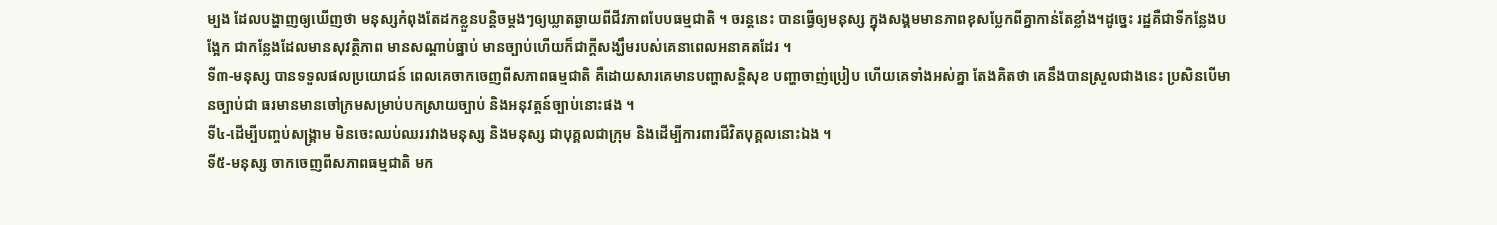ម្បង ដែលបង្ហាញឲ្យឃើញថា មនុស្សកំពុងតែដកខ្លួនបន្តិចម្តងៗឲ្យឃ្លាតឆ្ងាយពីជីវភាពបែបធម្មជាតិ ។ ចរន្តនេះ បានធ្វើឲ្យមនុស្ស ក្នុងសង្គមមានភាពខុសប្លែកពីគ្នាកាន់តែខ្លាំង។ដូច្នេះ រដ្ឋគឺជាទីកន្លែងបង្អែក ជាកន្លែងដែលមានសុវត្ថិភាព មានសណ្តាប់ធ្នាប់ មានច្បាប់ហើយក៏ជាក្តីសង្ឃឹមរបស់គេនាពេលអនាគតដែរ ។
ទី៣-មនុស្ស បានទទួលផលប្រយោជន៍ ពេលគេចាកចេញពីសភាពធម្មជាតិ គឺដោយសារគេមានបញ្ហាសន្តិសុខ បញ្ហាចាញ់ប្រៀប ហើយគេទាំងអស់គ្នា តែងគិតថា គេនឹងបានស្រួលជាងនេះ ប្រសិនបើមានច្បាប់ជា ធរមានមានចៅក្រមសម្រាប់បកស្រាយច្បាប់ និងអនុវត្តន៍ច្បាប់នោះផង ។
ទី៤-ដើម្បីបញ្ចប់សង្រ្គាម មិនចេះឈប់ឈររវាងមនុស្ស និងមនុស្ស ជាបុគ្គលជាក្រុម និងដើម្បីការពារជីវិតបុគ្គលនោះឯង ។
ទី៥-មនុស្ស ចាកចេញពីសភាពធម្មជាតិ មក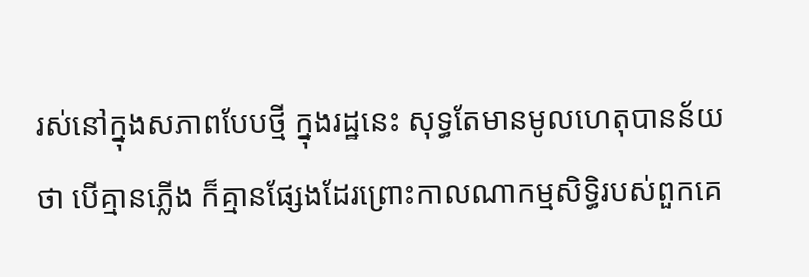រស់នៅក្នុងសភាពបែបថ្មី ក្នុងរដ្ឋនេះ សុទ្ធតែមានមូលហេតុបានន័យថា បើគ្មានភ្លើង ក៏គ្មានផ្សែងដែរព្រោះកាលណាកម្មសិទ្ធិរបស់ពួកគេ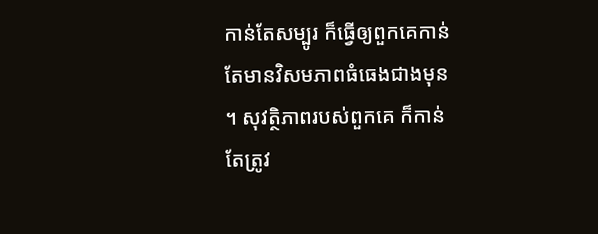កាន់តែសម្បូរ ក៏ធ្វើឲ្យពួកគេកាន់តែមានវិសមភាពធំធេងជាងមុន ។ សុវត្ថិភាពរបស់ពួកគេ ក៏កាន់តែត្រូវ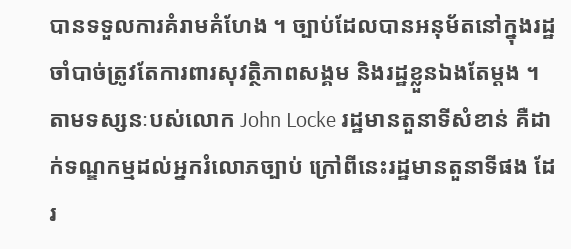បានទទួលការគំរាមគំហែង ។ ច្បាប់ដែលបានអនុម័តនៅក្នុងរដ្ឋ ចាំបាច់ត្រូវតែការពារសុវត្ថិភាពសង្គម និងរដ្ឋខ្លួនឯងតែម្តង ។ តាមទស្សនៈបស់លោក John Locke រដ្ឋមានតួនាទីសំខាន់ គឺដាក់ទណ្ឌកម្មដល់អ្នករំលោភច្បាប់ ក្រៅពីនេះរដ្ឋមានតួនាទីផង ដែរ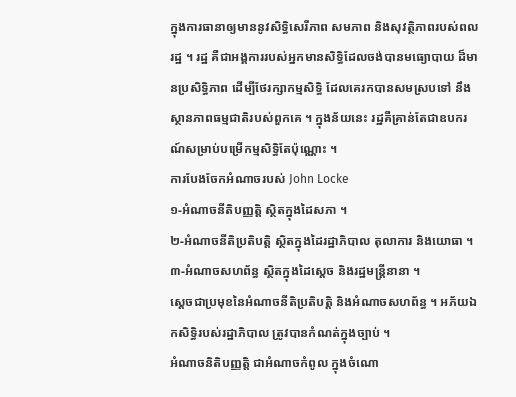ក្នុងការធានាឲ្យមាននូវសិទ្ធិសេរីភាព សមភាព និងសុវត្ថិភាពរបស់ពលរដ្ឋ ។ រដ្ឋ គឺជាអង្គការរបស់អ្នកមានសិទ្ធិដែលចង់បានមធ្យោបាយ ដ៏មានប្រសិទ្ធិភាព ដើម្បីថែរក្សាកម្មសិទ្ធិ ដែលគេរកបានសមស្របទៅ នឹងស្ថានភាពធម្មជាតិរបស់ពួកគេ ។ ក្នុងន័យនេះ រដ្ឋគឺគ្រាន់តែជាឧបករណ៍សម្រាប់បម្រើកម្មសិទ្ធិតែប៉ុណ្ណោះ ។
ការបែងចែកអំណាចរបស់ John Locke
១-អំណាចនីតិបញ្ញត្តិ ស្ថិតក្នុងដៃសភា ។
២-អំណាចនីតិប្រតិបត្តិ ស្ថិតក្នុងដៃរដ្ឋាភិបាល តុលាការ និងយោធា ។
៣-អំណាចសហព័ន្ធ ស្ថិតក្នុងដៃស្តេច និងរដ្ឋមន្រ្តីនានា ។
ស្តេចជាប្រមុខនៃអំណាចនីតិប្រតិបត្តិ និងអំណាចសហព័ន្ធ ។ អភ័យឯកសិទ្ធិរបស់រដ្ឋាភិបាល ត្រូវបានកំណត់ក្នុងច្បាប់ ។
អំណាចនិតិបញ្ញត្តិ ជាអំណាចកំពូល ក្នុងចំណោ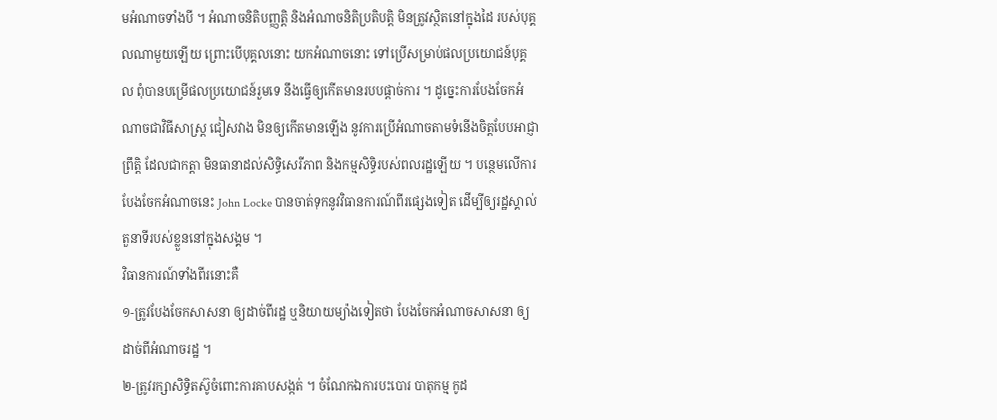មអំណាចទាំងបី ។ អំណាចនិតិបញ្ញត្តិ និងអំណាចនិតិប្រតិបត្តិ មិនត្រូវស្ថិតនៅក្នុងដៃ របស់បុគ្គលណាមួយឡើយ ព្រោះបើបុគ្គលនោះ យកអំណាចនោះ ទៅប្រើសម្រាប់ផលប្រយោជន៍បុគ្គល ពុំបានបម្រើផលប្រយោជន៍រួមទេ នឹងធ្វើឲ្យកើតមានរបបផ្តាច់ការ ។ ដូច្នេះការបែងចែកអំណាចជាវិធីសាស្រ្ត ជៀសវាង មិនឲ្យកើតមានឡើង នូវការប្រើអំណាចតាមទំនើងចិត្តបែបអាជ្ញាព្រឹត្តិ ដែលជាកត្តា មិនធានាដល់សិទ្ធិសេរីភាព និងកម្មសិទ្ធិរបស់ពលរដ្ឋឡើយ ។ បន្ថេមលើការបែងចែកអំណាចនេះ John Locke បានចាត់ទុកនូវវិធានការណ៍ពីរផ្សេងទៀត ដើម្បីឲ្យរដ្ឋស្គាល់តួនាទីរបស់ខ្លួននៅក្នុងសង្គម ។
វិធានការណ៍ទាំងពីរនោះគឺ
១-ត្រូវបែងចែកសាសនា ឲ្យដាច់ពីរដ្ឋ ឬនិយាយម្យ៉ាងទៀតថា បែងចែកអំណាចសាសនា ឲ្យដាច់ពីអំណាចរដ្ឋ ។
២-ត្រូវរក្សាសិទ្ធិតស៊ូចំពោះការគាបសង្កត់ ។ ចំណែកឯការបះបោរ បាតុកម្ម កូដ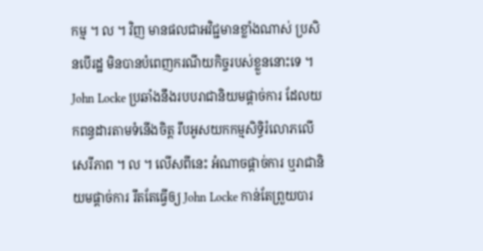កម្ម ។ ល ។ វិញ មានផលជាអវិជ្ជមានខ្លាំងណាស់ ប្រសិនបើរដ្ឋ មិនបានបំពេញករណីយកិច្ចរបស់ខ្លួននោះទេ ។ John Locke ប្រឆាំងនឹងរបបរាជានិយមផ្តាច់ការ ដែលយកពន្ធដារតាមទំនើងចិត្ត រឹបអូសយកកម្មសិទ្ធិរំលោភលើសេរីភាព ។ ល ។ លើសពីនេះ អំណាចផ្តាច់ការ ឬរាជានិយមផ្តាច់ការ រឹតតែធ្វើឲ្យ John Locke កាន់តែព្រួយបារ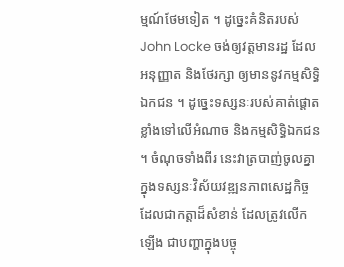ម្មណ៍ថែមទៀត ។ ដូច្នេះគំនិតរបស់ John Locke ចង់ឲ្យវត្តមានរដ្ឋ ដែលអនុញ្ញាត និងថែរក្សា ឲ្យមាននូវកម្មសិទ្ធិឯកជន ។ ដូច្នេះទស្សនៈរបស់គាត់ផ្តោតខ្លាំងទៅលើអំណាច និងកម្មសិទ្ធិឯកជន ។ ចំណុចទាំងពីរ នេះវាត្របាញ់ចូលគ្នា ក្នុងទស្សនៈវិស័យវឌ្ឍនភាពសេដ្ឋកិច្ច ដែលជាកត្តាដ៏សំខាន់ ដែលត្រូវលើកឡើង ជាបញ្ហាក្នុងបច្ចុ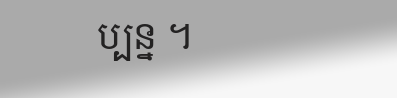ប្បន្ន ។